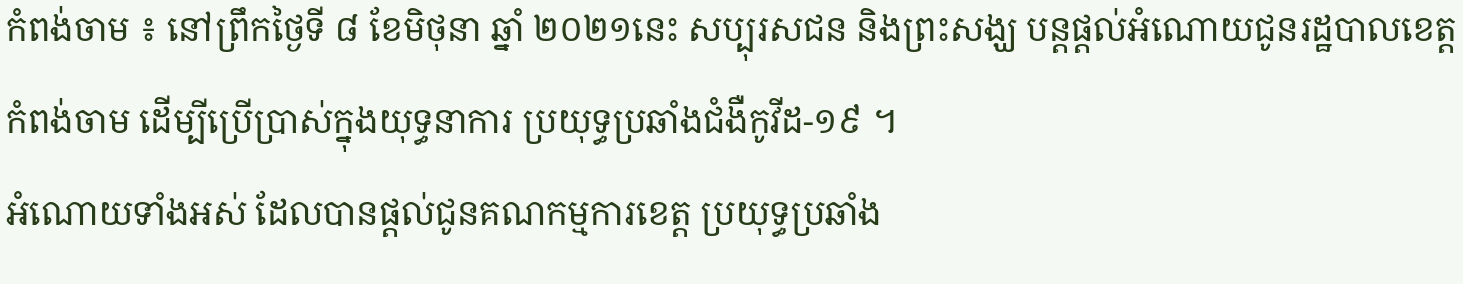កំពង់ចាម ៖ នៅព្រឹកថ្ងៃទី ៨ ខែមិថុនា ឆ្នាំ ២០២១នេះ សប្បុរសជន និងព្រះសង្ឃ បន្តផ្ដល់អំណោយជូនរដ្ឋបាលខេត្តកំពង់ចាម ដើម្បីប្រើប្រាស់ក្នុងយុទ្ធនាការ ប្រយុទ្ធប្រឆាំងជំងឺកូវីដ-១៩ ។
អំណោយទាំងអស់ ដែលបានផ្ដល់ជូនគណកម្មការខេត្ត ប្រយុទ្ធប្រឆាំង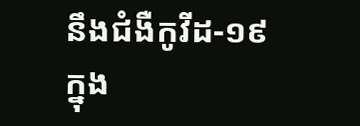នឹងជំងឺកូវីដ-១៩ ក្នុង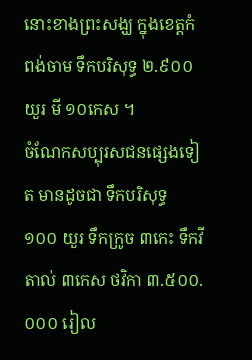នោះខាងព្រះសង្ឃ ក្នុងខេត្តកំពង់ចាម ទឹកបរិសុទ្ធ ២.៩០០ យួរ មី ១០កេស ។
ចំណែកសប្បុរសជនផ្សេងទៀត មានដូចជា ទឹកបរិសុទ្ធ ១០០ យួរ ទឹកក្រូច ៣កេះ ទឹកវីតាល់ ៣កេស ថវិកា ៣.៥០០.០០០ រៀល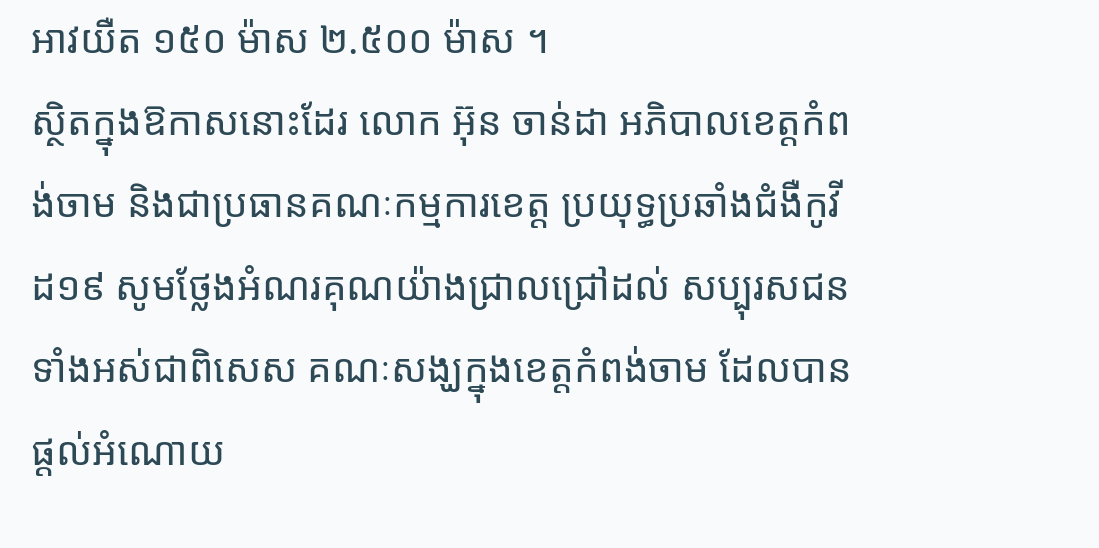អាវយឺត ១៥០ ម៉ាស ២.៥០០ ម៉ាស ។
ស្ថិតក្នុងឱកាសនោះដែរ លោក អ៊ុន ចាន់ដា អភិបាលខេត្តកំពង់ចាម និងជាប្រធានគណៈកម្មការខេត្ត ប្រយុទ្ធប្រឆាំងជំងឺកូវីដ១៩ សូមថ្លែងអំណរគុណយ៉ាងជ្រាលជ្រៅដល់ សប្បុរសជនទាំងអស់ជាពិសេស គណៈសង្ឃក្នុងខេត្តកំពង់ចាម ដែលបាន ផ្ដល់អំណោយ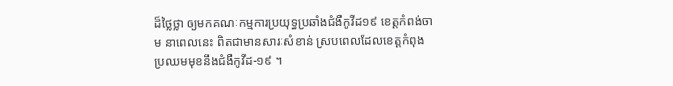ដ៏ថ្លៃថ្លា ឲ្យមកគណៈកម្មការប្រយុទ្ធប្រឆាំងជំងឺកូវីដ១៩ ខេត្តកំពង់ចាម នាពេលនេះ ពិតជាមានសារៈសំខាន់ ស្របពេលដែលខេត្ដកំពុងប្រឈមមុខនឹងជំងឺកូវីដ-១៩ ។